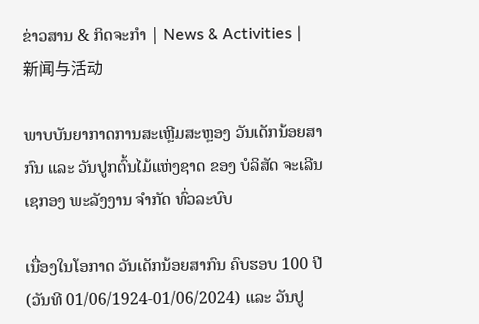ຂ່າວສານ & ກິດຈະກຳ | News & Activities | 新闻与活动

ພາບບັນຍາກາດການສະເຫຼີມສະຫຼອງ ວັນເດັກນ້ອຍສາກົນ ແລະ ວັນປູກຕົ້ນໄມ້ແຫ່ງຊາດ ຂອງ ບໍລິສັດ ຈະເລີນເຊກອງ ພະລັງງານ ຈຳກັດ ທົ່ວລະບົບ

ເນື່ອງໃນໂອກາດ ວັນເດັກນ້ອຍສາກົນ ຄົບຮອບ 100 ປີ (ວັນທີ 01/06/1924-01/06/2024) ແລະ ວັນປູ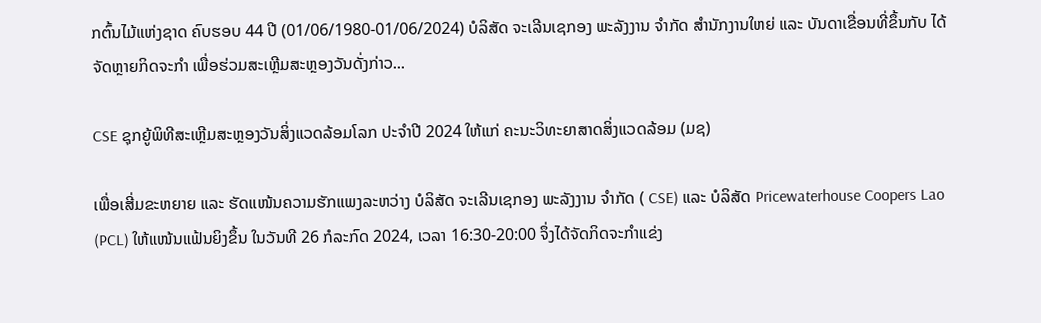ກຕົ້ນໄມ້ແຫ່ງຊາດ ຄົບຮອບ 44 ປີ (01/06/1980-01/06/2024) ບໍລິສັດ ຈະເລີນເຊກອງ ພະລັງງານ ຈໍາກັດ ສໍານັກງານໃຫຍ່ ແລະ ບັນດາເຂື່ອນທີ່ຂຶ້ນກັບ ໄດ້ຈັດຫຼາຍກິດຈະກໍາ ເພື່ອຮ່ວມສະເຫຼີມສະຫຼອງວັນດັ່ງກ່າວ...

CSE ຊຸກຍູ້ພິທີສະເຫຼີມສະຫຼອງວັນສິ່ງແວດລ້ອມໂລກ ປະຈຳປີ 2024 ໃຫ້ແກ່ ຄະນະວິທະຍາສາດສິ່ງແວດລ້ອມ (ມຊ)

ເພື່ອເສີ່ມຂະຫຍາຍ ແລະ ຮັດແໜ້ນຄວາມຮັກແພງລະຫວ່າງ ບໍລິສັດ ຈະເລີນເຊກອງ ພະລັງງານ ຈໍາກັດ ( CSE) ແລະ ບໍລິສັດ Pricewaterhouse Coopers Lao (PCL) ໃຫ້ແໜ້ນແຟ້ນຍິງຂຶ້ນ ໃນວັນທີ 26 ກໍລະກົດ 2024, ເວລາ 16:30-20:00 ຈຶ່ງໄດ້ຈັດກິດຈະກຳແຂ່ງ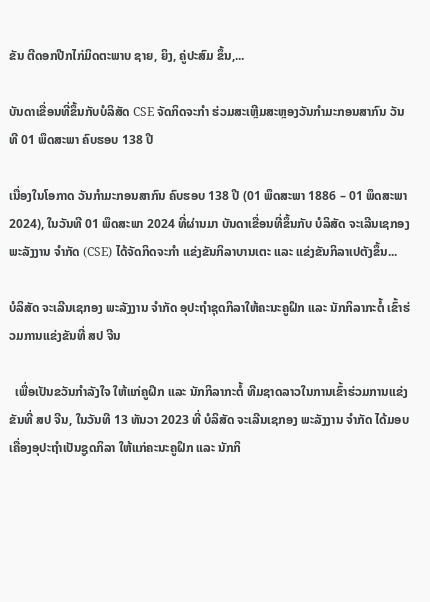ຂັນ ຕີດອກປີກໄກ່ມິດຕະພາບ ຊາຍ, ຍິງ, ຄູ່ປະສົມ ຂຶ້ນ,...

ບັນດາເຂື່ອນທີ່ຂຶ້ນກັບບໍລິສັດ CSE ຈັດກິດຈະກໍາ ຮ່ວມສະເຫຼີມສະຫຼອງວັນກໍາມະກອນສາກົນ ວັນທີ 01 ພຶດສະພາ ຄົບຮອບ 138 ປີ

ເນື່ອງໃນໂອກາດ ວັນກໍາມະກອນສາກົນ ຄົບຮອບ 138 ປີ (01 ພຶດສະພາ 1886 – 01 ພຶດສະພາ 2024), ໃນວັນທີ 01 ພຶດສະພາ 2024 ທີ່ຜ່ານມາ ບັນດາເຂື່ອນທີ່ຂຶ້ນກັບ ບໍລິສັດ ຈະເລີນເຊກອງ ພະລັງງານ ຈໍາກັດ (CSE) ໄດ້ຈັດກິດຈະກໍາ ແຂ່ງຂັນກິລາບານເຕະ ແລະ ແຂ່ງຂັນກິລາເປຕັງຂຶ້ນ...

ບໍລິສັດ ຈະເລີນເຊກອງ ພະລັງງານ ຈໍາກັດ ອຸປະຖຳຊຸດກິລາໃຫ້ຄະນະຄູຝຶກ ແລະ ນັກກິລາກະຕໍ້ ເຂົ້າຮ່ວມການແຂ່ງຂັນທີ່ ສປ ຈີນ

  ເພື່ອເປັນຂວັນກໍາລັງໃຈ ໃຫ້ແກ່ຄູຝຶກ ແລະ ນັກກິລາກະຕໍ້ ທີມຊາດລາວໃນການເຂົ້າຮ່ວມການແຂ່ງຂັນທີ່ ສປ ຈີນ, ໃນວັນທີ 13 ທັນວາ 2023 ທີ່ ບໍລິສັດ ຈະເລີນເຊກອງ ພະລັງງານ ຈໍາກັດ ໄດ້ມອບເຄື່ອງອຸປະຖໍາເປັນຊູດກິລາ ໃຫ້ແກ່ຄະນະຄູຝຶກ ແລະ ນັກກິ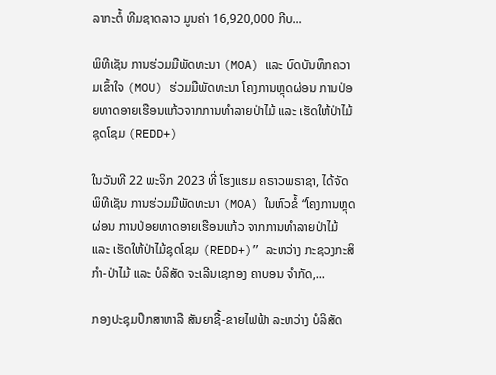ລາກະຕໍ້ ທີມຊາດລາວ ມູນຄ່າ 16,920,000 ກີບ...

ພິທີເຊັນ ການຮ່ວມມືພັດທະນາ (MOA) ແລະ ບົດບັນທຶກຄວາມເຂົ້າໃຈ (MOU) ຮ່ວມມືພັດທະນາ ໂຄງການຫຼຸດຜ່ອນ ການປ່ອຍທາດອາຍເຮືອນແກ້ວຈາກການທຳລາຍປ່າໄມ້ ແລະ ເຮັດໃຫ້ປ່າໄມ້ຊຸດໂຊມ (REDD+)

ໃນວັນທີ 22 ພະຈິກ 2023 ທີ່ ໂຮງແຮມ ຄຣາວພຣາຊາ, ໄດ້ຈັດພິທີເຊັນ ການຮ່ວມມືພັດທະນາ (MOA) ໃນຫົວຂໍ້ “ໂຄງການຫຼຸດຜ່ອນ ການປ່ອຍທາດອາຍເຮືອນແກ້ວ ຈາກການທຳລາຍປ່າໄມ້ ແລະ ເຮັດໃຫ້ປ່າໄມ້ຊຸດໂຊມ (REDD+)” ລະຫວ່າງ ກະຊວງກະສິກໍາ-ປ່າໄມ້ ແລະ ບໍລິສັດ ຈະເລີນເຊກອງ ຄາບອນ ຈໍາກັດ,...

ກອງປະຊຸມປຶກສາຫາລື ສັນຍາຊື້-ຂາຍໄຟຟ້າ ລະຫວ່າງ ບໍລິສັດ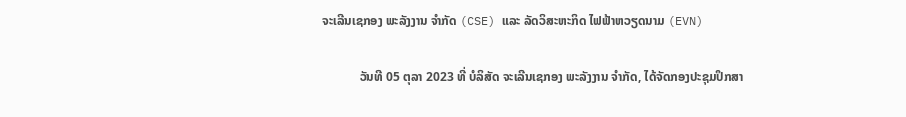ຈະເລີນເຊກອງ ພະລັງງານ ຈໍາກັດ (CSE) ແລະ ລັດວິສະຫະກິດ ໄຟຟ້າຫວຽດນາມ (EVN)

            ວັນທີ 05 ຕຸລາ 2023 ທີ່ ບໍລິສັດ ຈະເລີນເຊກອງ ພະລັງງານ ຈໍາກັດ, ໄດ້ຈັດກອງປະຊຸມປຶກສາ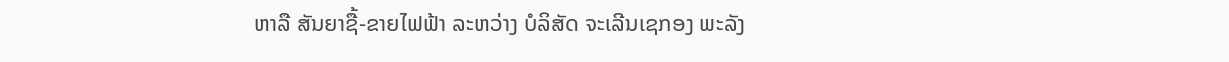ຫາລື ສັນຍາຊື້-ຂາຍໄຟຟ້າ ລະຫວ່າງ ບໍລິສັດ ຈະເລີນເຊກອງ ພະລັງ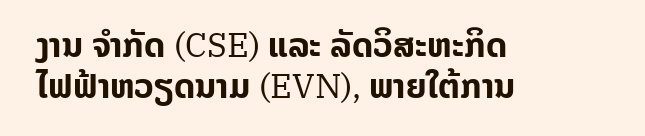ງານ ຈໍາກັດ (CSE) ແລະ ລັດວິສະຫະກິດ ໄຟຟ້າຫວຽດນາມ (EVN), ພາຍໃຕ້ການ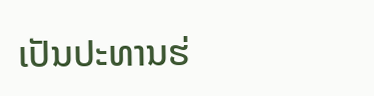ເປັນປະທານຮ່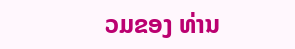ວມຂອງ ທ່ານ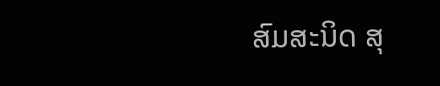ສົມສະນິດ ສຸ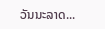ວັນນະລາດ...